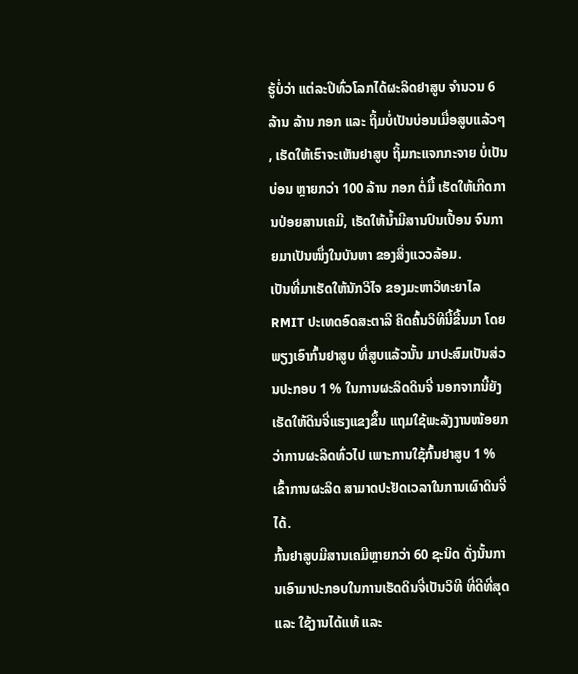ຮູ້ບໍ່ວ່າ ແຕ່ລະປີທົ່ວໂລກໄດ້ຜະລິດຢາສູບ ຈຳນວນ 6 ລ້ານ ລ້ານ ກອກ ແລະ ຖິ້ມບໍ່ເປັນບ່ອນເມື່ອສູບແລ້ວໆ , ເຮັດໃຫ້ເຮົາຈະເຫັນຢາສູບ ຖິ້ມກະແຈກກະຈາຍ ບໍ່ເປັນບ່ອນ ຫຼາຍກວ່າ 100 ລ້ານ ກອກ ຕໍ່ມື້ ເຮັດໃຫ້ເກີດການປ່ອຍສານເຄມີ, ເຮັດໃຫ້ນໍ້າມີສານປົນເປື້ອນ ຈົນກາຍມາເປັນໜຶ່ງໃນບັນຫາ ຂອງສິ່ງແວວລ້ອມ.
ເປັນທີ່ມາເຮັດໃຫ້ນັກວິໄຈ ຂອງມະຫາວິທະຍາໄລ RMIT ປະເທດອົດສະຕາລີ ຄິດຄົ້ນວິທີນີ້ຂື້ນມາ ໂດຍພຽງເອົາກົ້ນຢາສູບ ທີ່ສູບແລ້ວນັ້ນ ມາປະສົມເປັນສ່ວນປະກອບ 1 % ໃນການຜະລິດດິນຈີ່ ນອກຈາກນີ້ຍັງເຮັດໃຫ້ດິນຈີ່ແຮງແຂງຂຶ້ນ ແຖມໃຊ້ພະລັງງານໜ້ອຍກວ່າການຜະລິດທົ່ວໄປ ເພາະການໃຊ້ກົ້ນຢາສູບ 1 % ເຂົ້າການຜະລິດ ສາມາດປະຢັດເວລາໃນການເຜົາດິນຈີ່ໄດ້.
ກົ້ນຢາສູບມີສານເຄມີຫຼາຍກວ່າ 60 ຊະນິດ ດັ່ງນັ້ນການເອົາມາປະກອບໃນການເຮັດດິນຈີ່ເປັນວິທີ ທີ່ດີທີ່ສຸດ ແລະ ໃຊ້ງານໄດ້ແທ້ ແລະ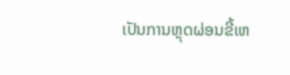ເປັນການຫຼຸດຜ່ອນຂີ້ເຫ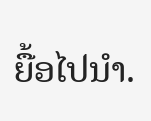ຍື້ອໄປນຳ.